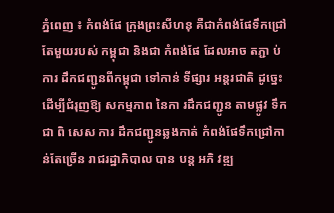ភ្នំពេញ ៖ កំពង់ផែ ក្រុងព្រះសីហនុ គឺជាកំពង់ផែទឹកជ្រៅតែមួយរបស់ កម្ពុជា និងជា កំពង់ផែ ដែលអាច តភ្ជា ប់ ការ ដឹកជញ្ជូនពីកម្ពុជា ទៅកាន់ ទីផ្សារ អន្តរជាតិ ដូច្នេះ ដើម្បីជំរុញឱ្យ សកម្មភាព នៃកា រដឹកជញ្ជូន តាមផ្លូវ ទឹក ជា ពិ សេស ការ ដឹកជញ្ជូនឆ្លងកាត់ កំពង់ផែទឹកជ្រៅកាន់តែច្រើន រាជរដ្ឋាភិបាល បាន បន្ត អភិ វឌ្ឍ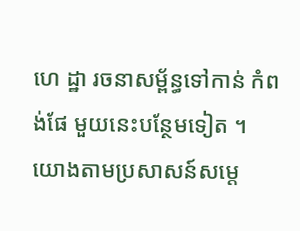ហេ ដ្ឋា រចនាសម្ព័ន្ធទៅកាន់ កំពង់ផែ មួយនេះបន្ថែមទៀត ។
យោងតាមប្រសាសន៍សម្ដេ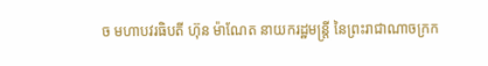ច មហាបវរធិបតី ហ៊ុន ម៉ាណែត នាយករដ្ឋមន្ត្រី នៃព្រះរាជាណាចក្រក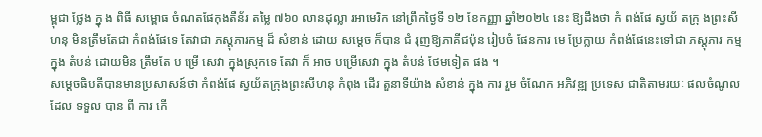ម្ពុជា ថ្លែង ក្នុ ង ពិធី សម្ពោធ ចំណតផែកុងតឺន័រ តម្លៃ ៧៦០ លានដុល្លា រអាមេរិក នៅព្រឹកថ្ងៃទី ១២ ខែកញ្ញា ឆ្នាំ២០២៤ នេះ ឱ្យដឹងថា កំ ពង់ផែ ស្វយ័ តក្រុ ងព្រះសីហនុ មិនត្រឹមតែជា កំពង់ផែទេ តែវាជា ភស្តុភារកម្ម ដ៏ សំខាន់ ដោយ សម្ដេច ក៏បាន ជំ រុញឱ្យភាគីជប៉ុន រៀបចំ ផែនការ មេ ប្រែក្លាយ កំពង់ផែនេះទៅជា ភស្តុភារ កម្ម ក្នុង តំបន់ ដោយមិន ត្រឹមតែ ប ម្រើ សេវា ក្នុងស្រុកទេ តែវា ក៏ អាច បម្រើសេវា ក្នុង តំបន់ ថែមទៀត ផង ។
សម្ដេចធិបតីបានមានប្រសាសន៍ថា កំពង់ផែ ស្វយ័តក្រុងព្រះសីហនុ កំពុង ដើរ តួនាទីយ៉ាង សំខាន់ ក្នុង ការ រួម ចំណែក អភិវឌ្ឍ ប្រទេស ជាតិតាមរយៈ ផលចំណូល ដែល ទទួល បាន ពី ការ កើ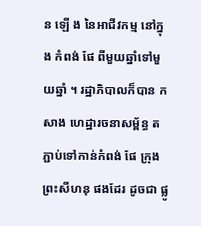ន ឡើ ង នៃអាជីវកម្ម នៅក្នុង កំពង់ ផែ ពីមួយឆ្នាំទៅមួយឆ្នាំ ។ រដ្ឋាភិបាលក៏បាន កសាង ហេដ្ឋារចនាសម្ព័ន្ធ តភ្ជាប់ទៅកាន់កំពង់ ផែ ក្រុងព្រះសីហនុ ផងដែរ ដូចជា ផ្លូ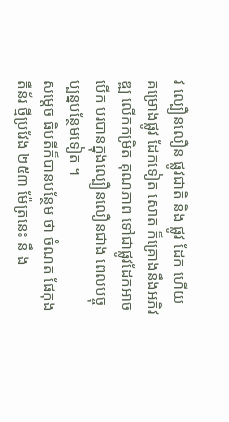វ ល្បឿនលឿន ផ្លូវជាតិ និង ផ្លូវ ដែក ហើយ គម្រោងផ្លូវ ដែកទៀត សោត ក៏គ្រោងនឹងអភិវឌ្ឍ លើកកម្រិត គុណភាព ទៅជាផ្លូវដែកអាច បើក បរបានក្នុងល្បឿនលឿនជាង ពេលបច្ចុប្បន្នបន្ថែមទៀត ។
សម្ដេច ធិបតីក៏បានបន្ថែម ថា ចំណត ផែកុង តឺន័រ ថ្មីប្រវែង ២៥៣ ម៉ែត្រនេះ នឹ ង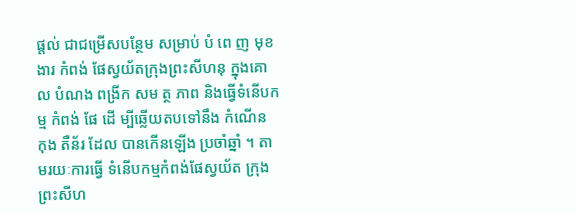ផ្ដល់ ជាជម្រើសបន្ថែម សម្រាប់ បំ ពេ ញ មុខ ងារ កំពង់ ផែស្វយ័តក្រុងព្រះសីហនុ ក្នុងគោល បំណង ពង្រីក សម ត្ថ ភាព និងធ្វើទំនើបកម្ម កំពង់ ផែ ដើ ម្បីឆ្លើយតបទៅនឹង កំណើន កុង តឺន័រ ដែល បានកើនឡើង ប្រចាំឆ្នាំ ។ តាមរយៈការធ្វើ ទំនើបកម្មកំពង់ផែស្វយ័ត ក្រុងព្រះសីហ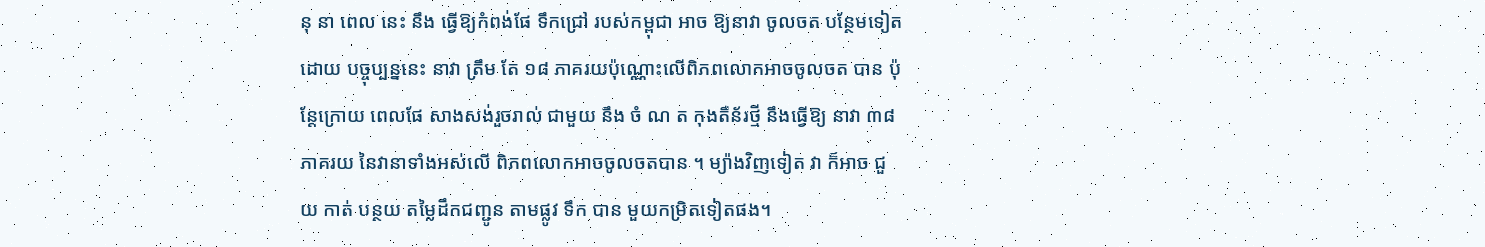នុ នា ពេល នេះ នឹង ធ្វើឱ្យកំពង់ផែ ទឹកជ្រៅ របស់កម្ពុជា អាច ឱ្យនាវា ចូលចត បន្ថែមទៀត ដោយ បច្ចុប្បន្ននេះ នាវា ត្រឹម តែ ១៨ ភាគរយប៉ុណ្ណោះលើពិភពលោកអាចចូលចត បាន ប៉ុន្តែក្រោយ ពេលផែ សាងសង់រួចរាល់ ជាមួយ នឹង ចំ ណ ត កុងតឺន័រថ្មី នឹងធ្វើឱ្យ នាវា ៣៨ ភាគរយ នៃវានាទាំងអស់លើ ពិភពលោកអាចចូលចតបាន ។ ម្យ៉ាងវិញទៀត វា ក៏អាច ជួយ កាត់ បន្ថយ តម្លៃដឹកជញ្ជូន តាមផ្លូវ ទឹក បាន មួយកម្រិតទៀតផង។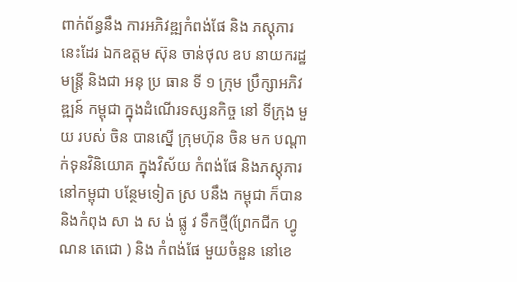ពាក់ព័ន្ធនឹង ការអភិវឌ្ឍកំពង់ផែ និង ភស្តុភារ នេះដែរ ឯកឧត្តម ស៊ុន ចាន់ថុល ឧប នាយករដ្ឋមន្ត្រី និងជា អនុ ប្រ ធាន ទី ១ ក្រុម ប្រឹក្សាអភិវឌ្ឍន៍ កម្ពុជា ក្នុងដំណើរទស្សនកិច្ច នៅ ទីក្រុង មួយ របស់ ចិន បានស្នើ ក្រុមហ៊ុន ចិន មក បណ្ដាក់ទុនវិនិយោគ ក្នុងវិស័យ កំពង់ផែ និងភស្តុភារ នៅកម្ពុជា បន្ថែមទៀត ស្រ បនឹង កម្ពុជា ក៏បាន និងកំពុង សា ង ស ង់ ផ្លូ វ ទឹកថ្មី(ព្រែកជីក ហ្វូណន តេជោ ) និង កំពង់ផែ មួយចំនួន នៅខេ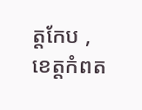ត្តកែប , ខេត្តកំពត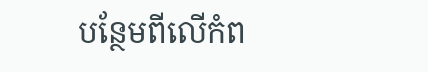បន្ថែមពីលើកំព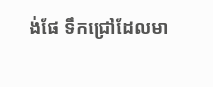ង់ផែ ទឹកជ្រៅដែលមា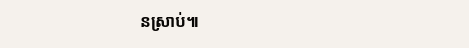នស្រាប់៕